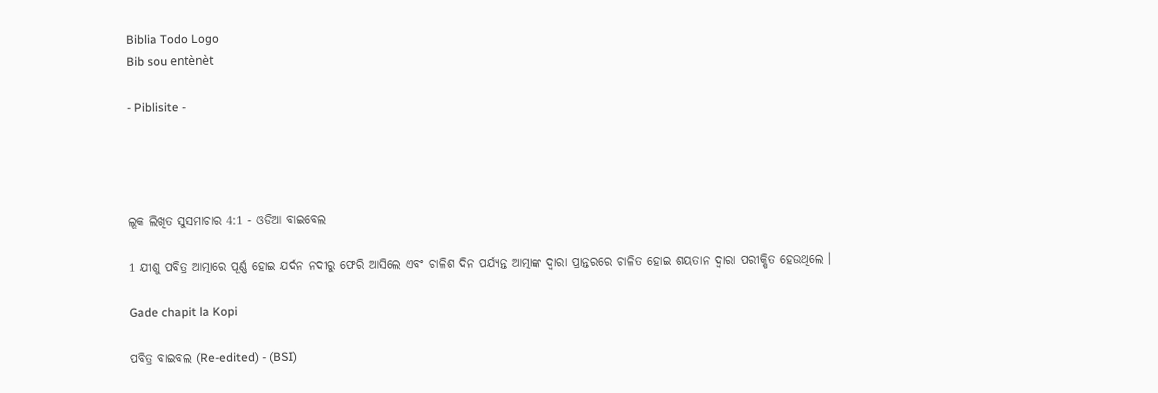Biblia Todo Logo
Bib sou entènèt

- Piblisite -




ଲୂକ ଲିଖିତ ସୁସମାଚାର 4:1 - ଓଡିଆ ବାଇବେଲ

1 ଯୀଶୁ ପବିତ୍ର ଆତ୍ମାରେ ପୂର୍ଣ୍ଣ ହୋଇ ଯର୍ଦନ ନଦୀରୁ ଫେରି ଆସିଲେ ଏବଂ ଚାଳିଶ ଦିନ ପର୍ଯ୍ୟନ୍ତ ଆତ୍ମାଙ୍କ ଦ୍ୱାରା ପ୍ରାନ୍ତରରେ ଚାଳିତ ହୋଇ ଶୟତାନ ଦ୍ୱାରା ପରୀକ୍ଷିତ ହେଉଥିଲେ ।

Gade chapit la Kopi

ପବିତ୍ର ବାଇବଲ (Re-edited) - (BSI)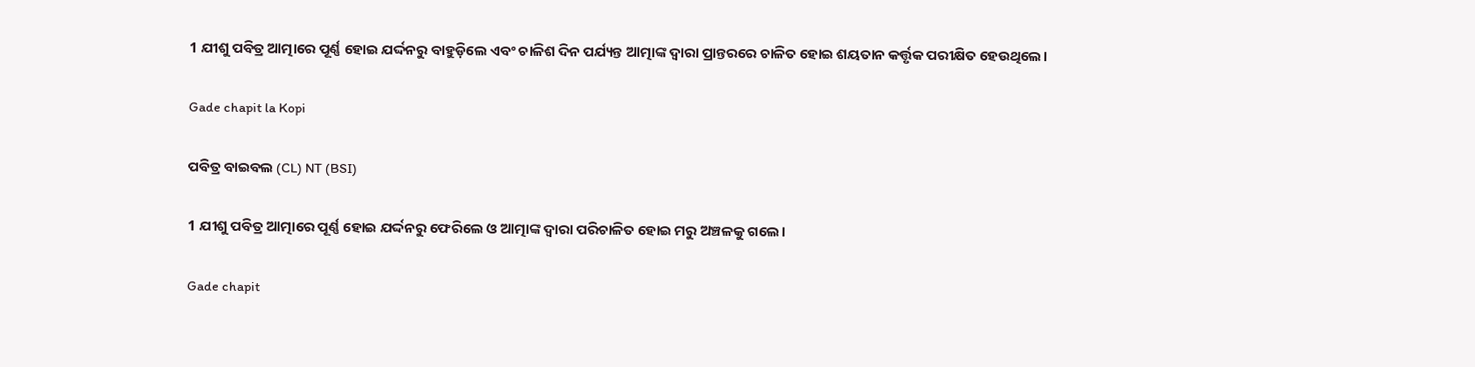1 ଯୀଶୁ ପବିତ୍ର ଆତ୍ମାରେ ପୂର୍ଣ୍ଣ ହୋଇ ଯର୍ଦ୍ଦନରୁ ବାହୁଡ଼ିଲେ ଏବଂ ଚାଳିଶ ଦିନ ପର୍ଯ୍ୟନ୍ତ ଆତ୍ମାଙ୍କ ଦ୍ଵାରା ପ୍ରାନ୍ତରରେ ଚାଳିତ ହୋଇ ଶୟତାନ କର୍ତ୍ତୃକ ପରୀକ୍ଷିତ ହେଉଥିଲେ।

Gade chapit la Kopi

ପବିତ୍ର ବାଇବଲ (CL) NT (BSI)

1 ଯୀଶୁ ପବିତ୍ର ଆତ୍ମାରେ ପୂର୍ଣ୍ଣ ହୋଇ ଯର୍ଦ୍ଦନରୁ ଫେରିଲେ ଓ ଆତ୍ମାଙ୍କ ଦ୍ୱାରା ପରିଚାଳିତ ହୋଇ ମରୁ ଅଞ୍ଚଳକୁ ଗଲେ।

Gade chapit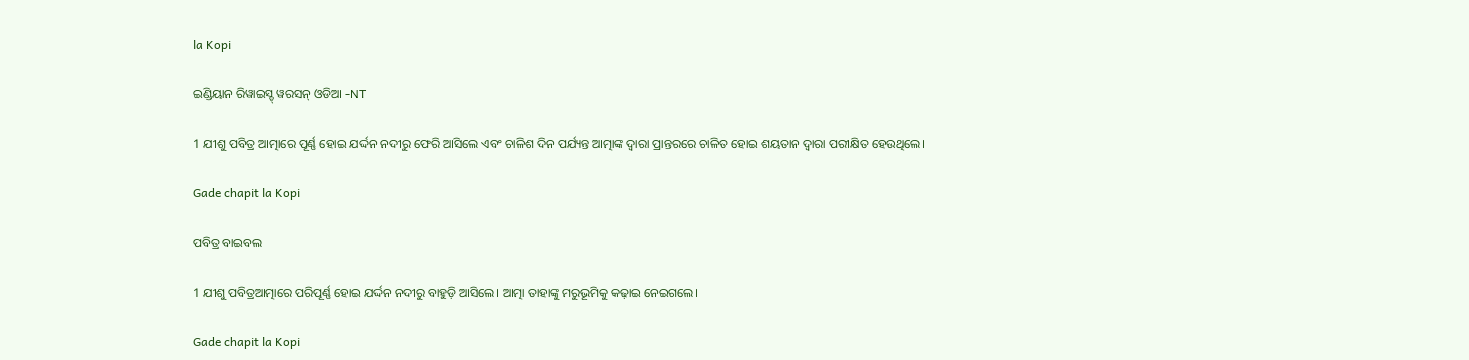la Kopi

ଇଣ୍ଡିୟାନ ରିୱାଇସ୍ଡ୍ ୱରସନ୍ ଓଡିଆ -NT

1 ଯୀଶୁ ପବିତ୍ର ଆତ୍ମାରେ ପୂର୍ଣ୍ଣ ହୋଇ ଯର୍ଦ୍ଦନ ନଦୀରୁ ଫେରି ଆସିଲେ ଏବଂ ଚାଳିଶ ଦିନ ପର୍ଯ୍ୟନ୍ତ ଆତ୍ମାଙ୍କ ଦ୍ୱାରା ପ୍ରାନ୍ତରରେ ଚାଳିତ ହୋଇ ଶୟତାନ ଦ୍ୱାରା ପରୀକ୍ଷିତ ହେଉଥିଲେ।

Gade chapit la Kopi

ପବିତ୍ର ବାଇବଲ

1 ଯୀଶୁ ପବିତ୍ରଆତ୍ମାରେ ପରିପୂର୍ଣ୍ଣ ହୋଇ ଯର୍ଦ୍ଦନ ନଦୀରୁ ବାହୁଡ଼ି ଆସିଲେ। ଆତ୍ମା ତାହାଙ୍କୁ ମରୁଭୂମିକୁ କଢ଼ାଇ ନେଇଗଲେ।

Gade chapit la Kopi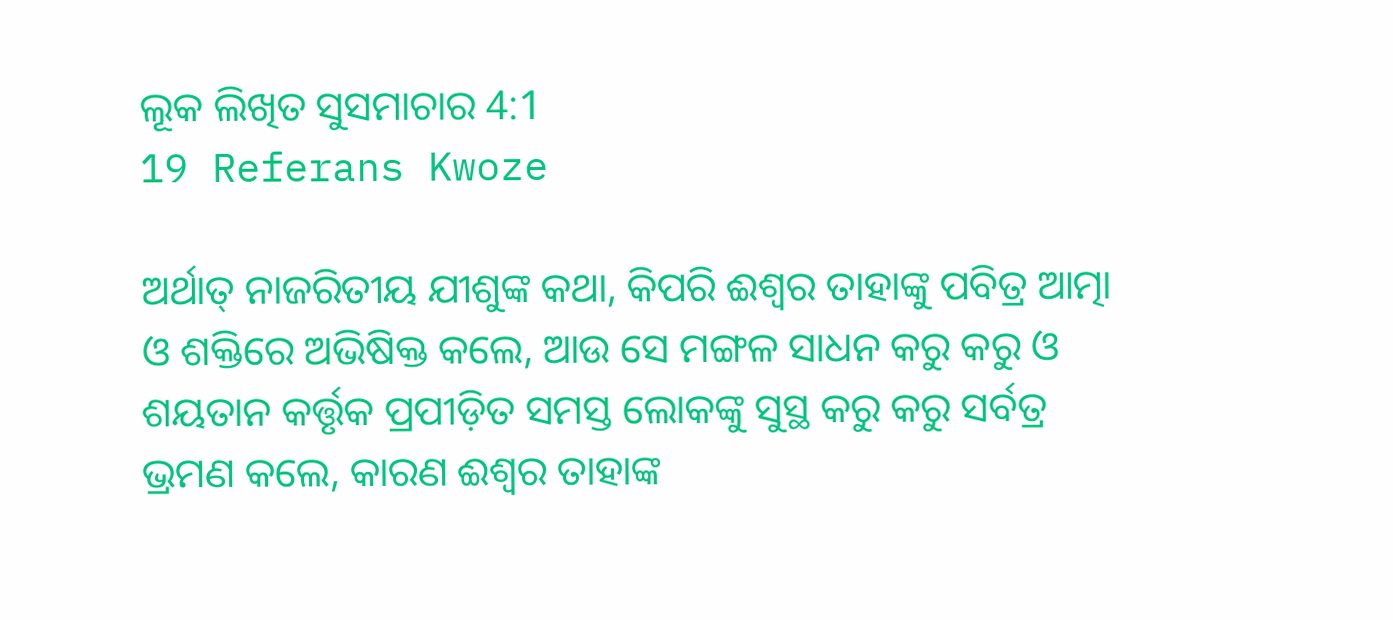ଲୂକ ଲିଖିତ ସୁସମାଚାର 4:1
19 Referans Kwoze

ଅର୍ଥାତ୍ ନାଜରିତୀୟ ଯୀଶୁଙ୍କ କଥା, କିପରି ଈଶ୍ୱର ତାହାଙ୍କୁ ପବିତ୍ର ଆତ୍ମା ଓ ଶକ୍ତିରେ ଅଭିଷିକ୍ତ କଲେ, ଆଉ ସେ ମଙ୍ଗଳ ସାଧନ କରୁ କରୁ ଓ ଶୟତାନ କର୍ତ୍ତୃକ ପ୍ରପୀଡ଼ିତ ସମସ୍ତ ଲୋକଙ୍କୁ ସୁସ୍ଥ କରୁ କରୁ ସର୍ବତ୍ର ଭ୍ରମଣ କଲେ, କାରଣ ଈଶ୍ୱର ତାହାଙ୍କ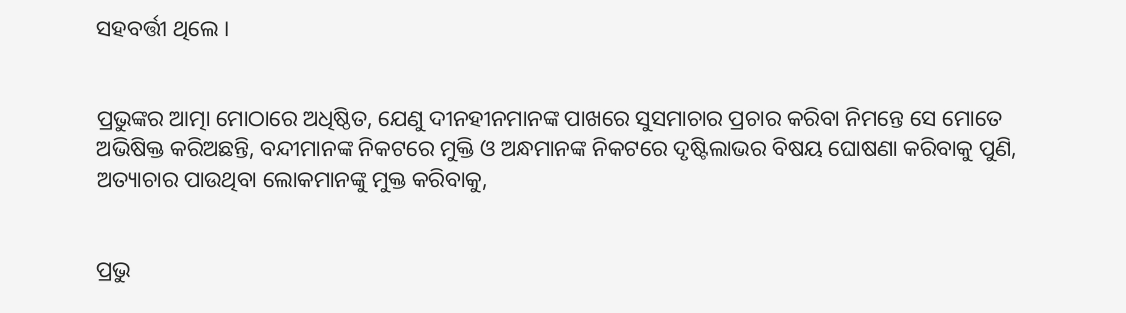ସହବର୍ତ୍ତୀ ଥିଲେ ।


ପ୍ରଭୁଙ୍କର ଆତ୍ମା ମୋଠାରେ ଅଧିଷ୍ଠିତ, ଯେଣୁ ଦୀନହୀନମାନଙ୍କ ପାଖରେ ସୁସମାଚାର ପ୍ରଚାର କରିବା ନିମନ୍ତେ ସେ ମୋତେ ଅଭିଷିକ୍ତ କରିଅଛନ୍ତି, ବନ୍ଦୀମାନଙ୍କ ନିକଟରେ ମୁକ୍ତି ଓ ଅନ୍ଧମାନଙ୍କ ନିକଟରେ ଦୃଷ୍ଟିଲାଭର ବିଷୟ ଘୋଷଣା କରିବାକୁ ପୁଣି, ଅତ୍ୟାଚାର ପାଉଥିବା ଲୋକମାନଙ୍କୁ ମୁକ୍ତ କରିବାକୁ,


ପ୍ରଭୁ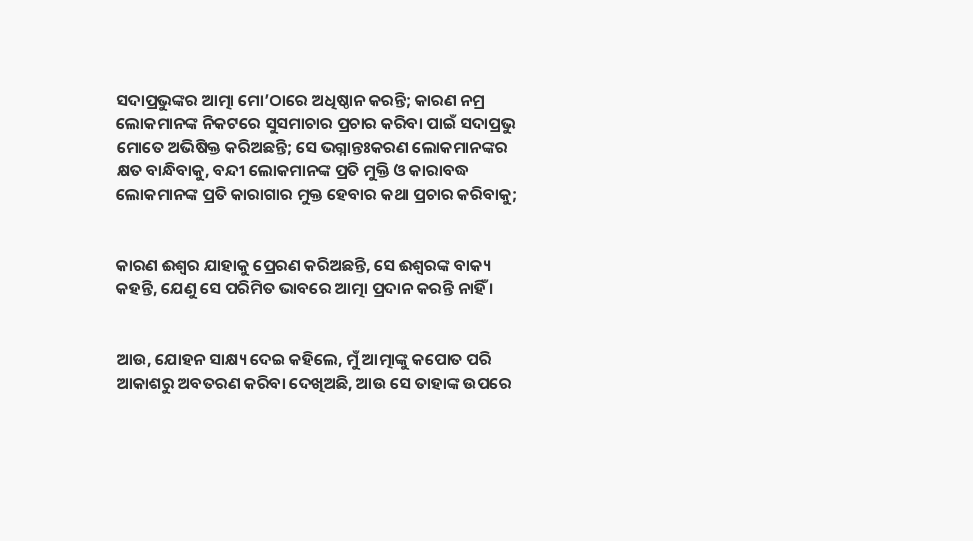ସଦାପ୍ରଭୁଙ୍କର ଆତ୍ମା ମୋ’ଠାରେ ଅଧିଷ୍ଠାନ କରନ୍ତି; କାରଣ ନମ୍ର ଲୋକମାନଙ୍କ ନିକଟରେ ସୁସମାଚାର ପ୍ରଚାର କରିବା ପାଇଁ ସଦାପ୍ରଭୁ ମୋତେ ଅଭିଷିକ୍ତ କରିଅଛନ୍ତି; ସେ ଭଗ୍ନାନ୍ତଃକରଣ ଲୋକମାନଙ୍କର କ୍ଷତ ବାନ୍ଧିବାକୁ, ବନ୍ଦୀ ଲୋକମାନଙ୍କ ପ୍ରତି ମୁକ୍ତି ଓ କାରାବଦ୍ଧ ଲୋକମାନଙ୍କ ପ୍ରତି କାରାଗାର ମୁକ୍ତ ହେବାର କଥା ପ୍ରଚାର କରିବାକୁ;


କାରଣ ଈଶ୍ୱର ଯାହାକୁ ପ୍ରେରଣ କରିଅଛନ୍ତି, ସେ ଈଶ୍ୱରଙ୍କ ବାକ୍ୟ କହନ୍ତି, ଯେଣୁ ସେ ପରିମିତ ଭାବରେ ଆତ୍ମା ପ୍ରଦାନ କରନ୍ତି ନାହିଁ ।


ଆଉ, ଯୋହନ ସାକ୍ଷ୍ୟ ଦେଇ କହିଲେ, ମୁଁ ଆତ୍ମାଙ୍କୁ କପୋତ ପରି ଆକାଶରୁ ଅବତରଣ କରିବା ଦେଖିଅଛି, ଆଉ ସେ ତାହାଙ୍କ ଉପରେ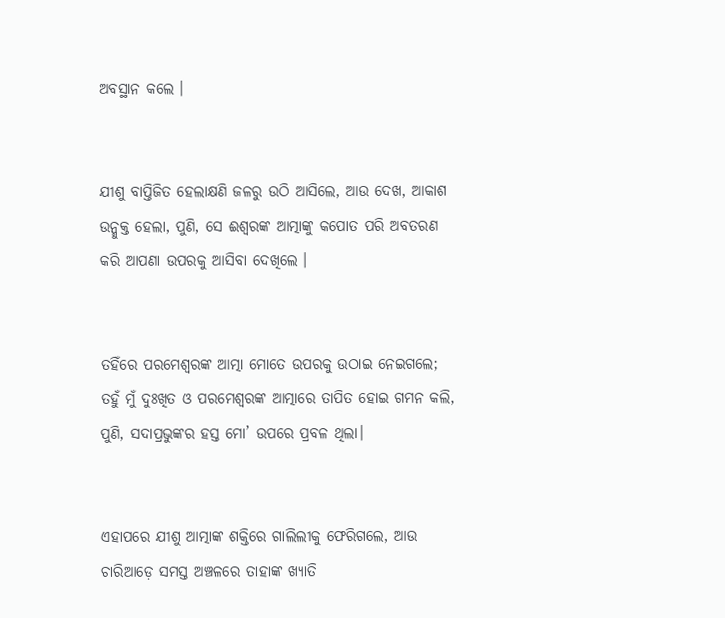ଅବସ୍ଥାନ କଲେ ।


ଯୀଶୁ ବାପ୍ତିଜିତ ହେଲାକ୍ଷଣି ଜଳରୁ ଉଠି ଆସିଲେ, ଆଉ ଦେଖ, ଆକାଶ ଉନ୍ମୁକ୍ତ ହେଲା, ପୁଣି, ସେ ଈଶ୍ୱରଙ୍କ ଆତ୍ମାଙ୍କୁ କପୋତ ପରି ଅବତରଣ କରି ଆପଣା ଉପରକୁ ଆସିବା ଦେଖିଲେ ।


ତହିଁରେ ପରମେଶ୍ୱରଙ୍କ ଆତ୍ମା ମୋତେ ଉପରକୁ ଉଠାଇ ନେଇଗଲେ; ତହୁଁ ମୁଁ ଦୁଃଖିତ ଓ ପରମେଶ୍ୱରଙ୍କ ଆତ୍ମାରେ ତାପିତ ହୋଇ ଗମନ କଲି, ପୁଣି, ସଦାପ୍ରଭୁଙ୍କର ହସ୍ତ ମୋ’ ଉପରେ ପ୍ରବଳ ଥିଲା।


ଏହାପରେ ଯୀଶୁ ଆତ୍ମାଙ୍କ ଶକ୍ତିରେ ଗାଲିଲୀକୁ ଫେରିଗଲେ, ଆଉ ଚାରିଆଡ଼େ ସମସ୍ତ ଅଞ୍ଚଳରେ ତାହାଙ୍କ ଖ୍ୟାତି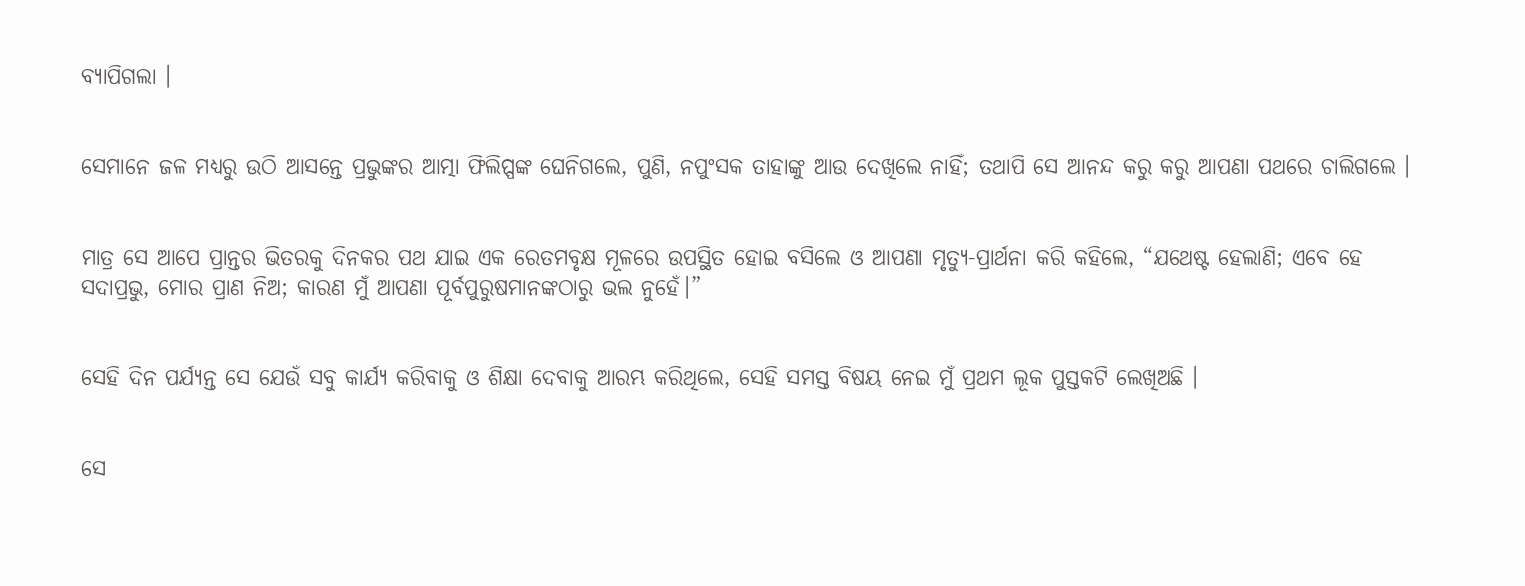ବ୍ୟାପିଗଲା ।


ସେମାନେ ଜଳ ମଧ୍ୟରୁ ଉଠି ଆସନ୍ତେ ପ୍ରଭୁଙ୍କର ଆତ୍ମା ଫିଲିପ୍ପଙ୍କ ଘେନିଗଲେ, ପୁଣି, ନପୁଂସକ ତାହାଙ୍କୁ ଆଉ ଦେଖିଲେ ନାହିଁ; ତଥାପି ସେ ଆନନ୍ଦ କରୁ କରୁ ଆପଣା ପଥରେ ଚାଲିଗଲେ ।


ମାତ୍ର ସେ ଆପେ ପ୍ରାନ୍ତର ଭିତରକୁ ଦିନକର ପଥ ଯାଇ ଏକ ରେତମବୃକ୍ଷ ମୂଳରେ ଉପସ୍ଥିତ ହୋଇ ବସିଲେ ଓ ଆପଣା ମୃତ୍ୟୁ-ପ୍ରାର୍ଥନା କରି କହିଲେ, “ଯଥେଷ୍ଟ ହେଲାଣି; ଏବେ ହେ ସଦାପ୍ରଭୁ, ମୋର ପ୍ରାଣ ନିଅ; କାରଣ ମୁଁ ଆପଣା ପୂର୍ବପୁରୁଷମାନଙ୍କଠାରୁ ଭଲ ନୁହେଁ।”


ସେହି ଦିନ ପର୍ଯ୍ୟନ୍ତ ସେ ଯେଉଁ ସବୁ କାର୍ଯ୍ୟ କରିବାକୁ ଓ ଶିକ୍ଷା ଦେବାକୁ ଆରମ୍ଭ କରିଥିଲେ, ସେହି ସମସ୍ତ ବିଷୟ ନେଇ ମୁଁ ପ୍ରଥମ ଲୂକ ପୁସ୍ତକଟି ଲେଖିଅଛି ।


ସେ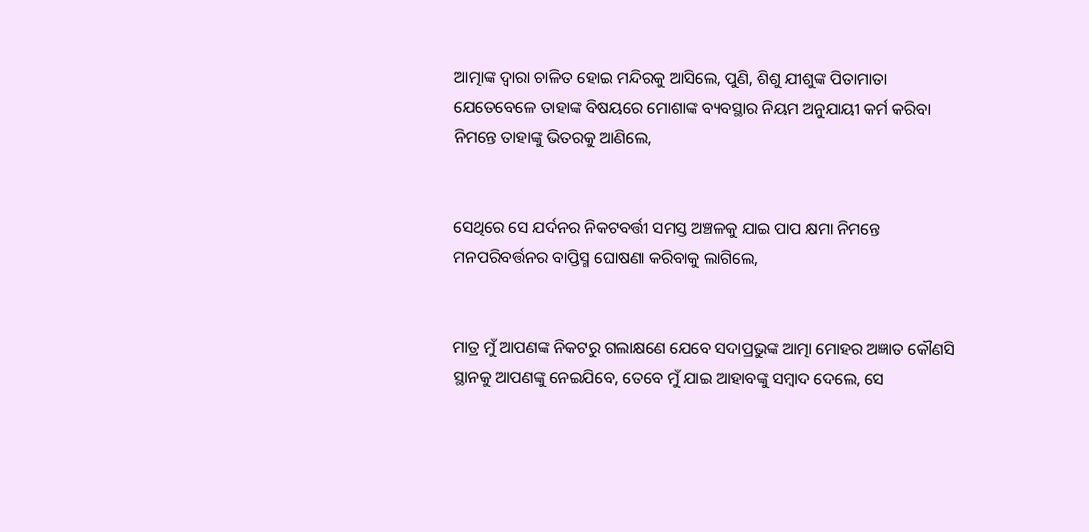ଆତ୍ମାଙ୍କ ଦ୍ୱାରା ଚାଳିତ ହୋଇ ମନ୍ଦିରକୁ ଆସିଲେ, ପୁଣି, ଶିଶୁ ଯୀଶୁଙ୍କ ପିତାମାତା ଯେତେବେଳେ ତାହାଙ୍କ ବିଷୟରେ ମୋଶାଙ୍କ ବ୍ୟବସ୍ଥାର ନିୟମ ଅନୁଯାୟୀ କର୍ମ କରିବା ନିମନ୍ତେ ତାହାଙ୍କୁ ଭିତରକୁ ଆଣିଲେ,


ସେଥିରେ ସେ ଯର୍ଦନର ନିକଟବର୍ତ୍ତୀ ସମସ୍ତ ଅଞ୍ଚଳକୁ ଯାଇ ପାପ କ୍ଷମା ନିମନ୍ତେ ମନପରିବର୍ତ୍ତନର ବାପ୍ତିସ୍ମ ଘୋଷଣା କରିବାକୁ ଲାଗିଲେ,


ମାତ୍ର ମୁଁ ଆପଣଙ୍କ ନିକଟରୁ ଗଲାକ୍ଷଣେ ଯେବେ ସଦାପ୍ରଭୁଙ୍କ ଆତ୍ମା ମୋହର ଅଜ୍ଞାତ କୌଣସି ସ୍ଥାନକୁ ଆପଣଙ୍କୁ ନେଇଯିବେ, ତେବେ ମୁଁ ଯାଇ ଆହାବଙ୍କୁ ସମ୍ବାଦ ଦେଲେ, ସେ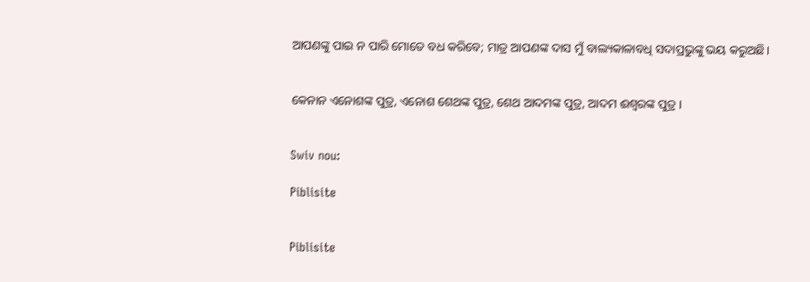ଆପଣଙ୍କୁ ପାଇ ନ ପାରି ମୋତେ ବଧ କରିବେ; ମାତ୍ର ଆପଣଙ୍କ ଦାସ ମୁଁ ବାଲ୍ୟକାଳାବଧି ସଦାପ୍ରଭୁଙ୍କୁ ଭୟ କରୁଅଛି।


କେନାନ ଏନୋଶଙ୍କ ପୁତ୍ର, ଏନୋଶ ଶେଥଙ୍କ ପୁତ୍ର, ଶେଥ ଆଦମଙ୍କ ପୁତ୍ର, ଆଦମ ଈଶ୍ୱରଙ୍କ ପୁତ୍ର ।


Swiv nou:

Piblisite


Piblisite